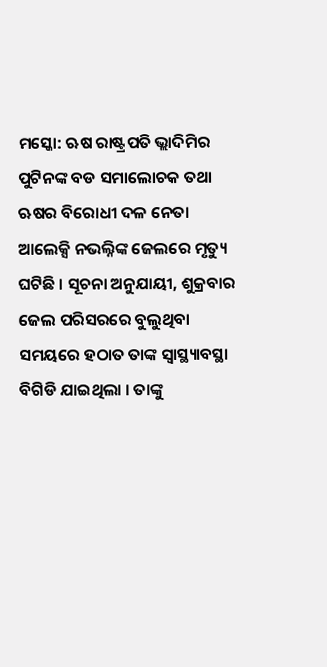ମସ୍କୋ: ଋଷ ରାଷ୍ଟ୍ରପତି ଭ୍ଲାଦିମିର ପୁଟିନଙ୍କ ବଡ ସମାଲୋଚକ ତଥା ଋଷର ବିରୋଧୀ ଦଳ ନେତା ଆଲେକ୍ସି ନଭଲ୍ନିଙ୍କ ଜେଲରେ ମୃତ୍ୟୁ ଘଟିଛି । ସୂଚନା ଅନୁଯାୟୀ, ଶୁକ୍ରବାର ଜେଲ ପରିସରରେ ବୁଲୁଥିବା ସମୟରେ ହଠାତ ତାଙ୍କ ସ୍ୱାସ୍ଥ୍ୟାବସ୍ଥା ବିଗିଡି ଯାଇଥିଲା । ତାଙ୍କୁ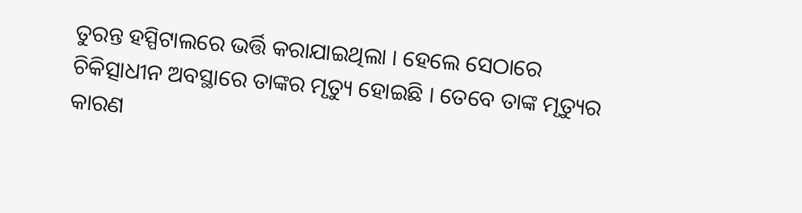ତୁରନ୍ତ ହସ୍ପିଟାଲରେ ଭର୍ତ୍ତି କରାଯାଇଥିଲା । ହେଲେ ସେଠାରେ ଚିକିତ୍ସାଧୀନ ଅବସ୍ଥାରେ ତାଙ୍କର ମୃତ୍ୟୁ ହୋଇଛି । ତେବେ ତାଙ୍କ ମୃତ୍ୟୁର କାରଣ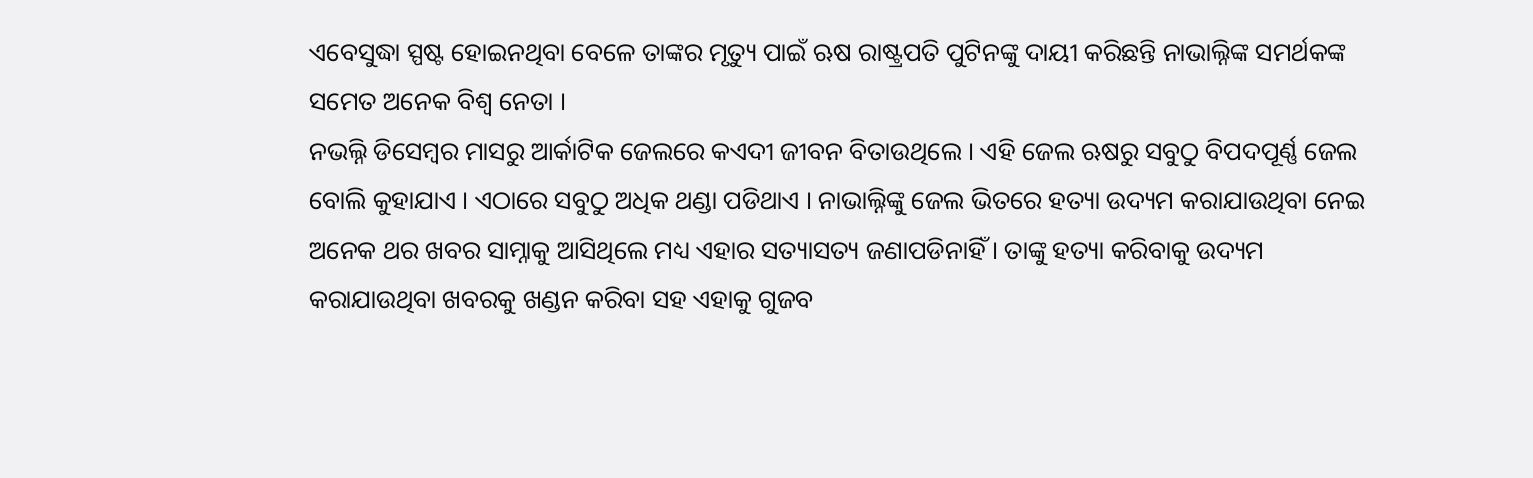ଏବେସୁଦ୍ଧା ସ୍ପଷ୍ଟ ହୋଇନଥିବା ବେଳେ ତାଙ୍କର ମୃତ୍ୟୁ ପାଇଁ ଋଷ ରାଷ୍ଟ୍ରପତି ପୁଟିନଙ୍କୁ ଦାୟୀ କରିଛନ୍ତି ନାଭାଲ୍ନିଙ୍କ ସମର୍ଥକଙ୍କ ସମେତ ଅନେକ ବିଶ୍ୱ ନେତା ।
ନଭଲ୍ନି ଡିସେମ୍ବର ମାସରୁ ଆର୍କାଟିକ ଜେଲରେ କଏଦୀ ଜୀବନ ବିତାଉଥିଲେ । ଏହି ଜେଲ ଋଷରୁ ସବୁଠୁ ବିପଦପୂର୍ଣ୍ଣ ଜେଲ ବୋଲି କୁହାଯାଏ । ଏଠାରେ ସବୁଠୁ ଅଧିକ ଥଣ୍ଡା ପଡିଥାଏ । ନାଭାଲ୍ନିଙ୍କୁ ଜେଲ ଭିତରେ ହତ୍ୟା ଉଦ୍ୟମ କରାଯାଉଥିବା ନେଇ ଅନେକ ଥର ଖବର ସାମ୍ନାକୁ ଆସିଥିଲେ ମଧ୍ୟ ଏହାର ସତ୍ୟାସତ୍ୟ ଜଣାପଡିନାହିଁ । ତାଙ୍କୁ ହତ୍ୟା କରିବାକୁ ଉଦ୍ୟମ କରାଯାଉଥିବା ଖବରକୁ ଖଣ୍ଡନ କରିବା ସହ ଏହାକୁ ଗୁଜବ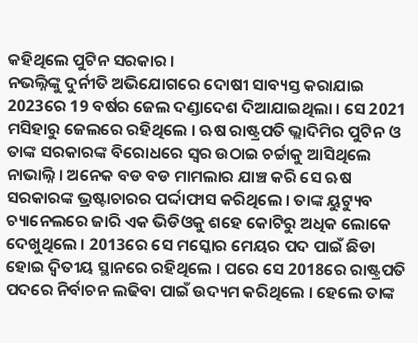କହିଥିଲେ ପୁଟିନ ସରକାର ।
ନଭଲ୍ନିଙ୍କୁ ଦୁର୍ନୀତି ଅଭିଯୋଗରେ ଦୋଷୀ ସାବ୍ୟସ୍ତ କରାଯାଇ 2023ରେ 19 ବର୍ଷର ଜେଲ ଦଣ୍ଡାଦେଶ ଦିଆଯାଇଥିଲା । ସେ 2021 ମସିହାରୁ ଜେଲରେ ରହିଥିଲେ । ଋଷ ରାଷ୍ଟ୍ରପତି ଭ୍ଲାଦିମିର ପୁଟିନ ଓ ତାଙ୍କ ସରକାରଙ୍କ ବିରୋଧରେ ସ୍ୱର ଉଠାଇ ଚର୍ଚ୍ଚାକୁ ଆସିଥିଲେ ନାଭାଲ୍ନି । ଅନେକ ବଡ ବଡ ମାମଲାର ଯାଞ୍ଚ କରି ସେ ଋଷ ସରକାରଙ୍କ ଭ୍ରଷ୍ଟାଚାରର ପର୍ଦ୍ଦାଫାସ କରିଥିଲେ । ତାଙ୍କ ୟୁଟ୍ୟୁବ ଚ୍ୟାନେଲରେ ଜାରି ଏକ ଭିଡିଓକୁ ଶହେ କୋଟିରୁ ଅଧିକ ଲୋକେ ଦେଖୁଥିଲେ । 2013ରେ ସେ ମସ୍କୋର ମେୟର ପଦ ପାଇଁ ଛିଡା ହୋଇ ଦ୍ୱିତୀୟ ସ୍ଥାନରେ ରହିଥିଲେ । ପରେ ସେ 2018ରେ ରାଷ୍ଟ୍ରପତି ପଦରେ ନିର୍ବାଚନ ଲଢିବା ପାଇଁ ଉଦ୍ୟମ କରିଥିଲେ । ହେଲେ ତାଙ୍କ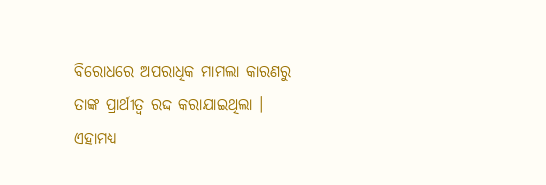ବିରୋଧରେ ଅପରାଧିକ ମାମଲା କାରଣରୁ ତାଙ୍କ ପ୍ରାର୍ଥୀତ୍ୱ ରଦ୍ଦ କରାଯାଇଥିଲା ।
ଏହାମଧ୍ୟ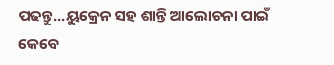ପଢନ୍ତୁ...ୟୁକ୍ରେନ ସହ ଶାନ୍ତି ଆଲୋଚନା ପାଇଁ କେବେ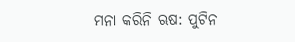ମନା କରିନି ଋଷ: ପୁଟିନ